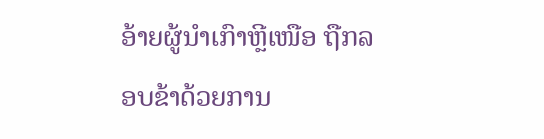ອ້າຍຜູ້ນຳເກົາຫຼີເໜືອ ຖືກລອບຂ້າດ້ວຍການ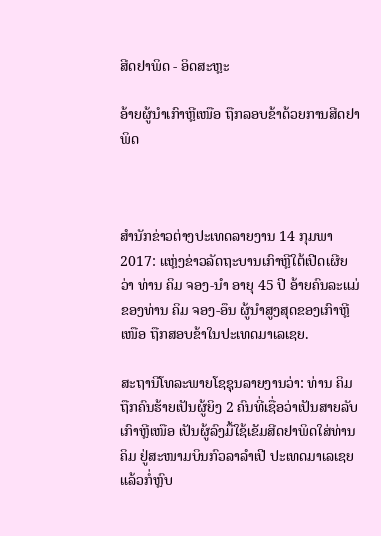ສີດຢາພິດ - ອິດສະຫຼະ

ອ້າຍຜູ້ນຳເກົາຫຼີເໜືອ ຖືກລອບຂ້າດ້ວຍການສີດຢາພິດ



ສຳນັກຂ່າວຕ່າງປະເທດລາຍງານ 14 ກຸມພາ 2017: ແຫຼ່ງຂ່າວລັດຖະບານເກົາຫຼີໃຕ້ເປີດເຜີຍວ່າ ທ່ານ ຄິມ ຈອງ-ນຳ ອາຍຸ 45 ປີ ອ້າຍຄົນລະແມ່ຂອງທ່ານ ຄິມ ຈອງ-ອຶນ ຜູ້ນຳສູງສຸດຂອງເກົາຫຼີເໜືອ ຖືກສອບຂ້າໃນປະເທດມາເລເຊຍ.

ສະຖານີໂທລະພາຍໂຊຊຸນລາຍງານວ່າ: ທ່ານ ຄິມ ຖືກຄົນຮ້າຍເປັນຜູ້ຍິງ 2 ຄົນທີ່ເຊື່ອວ່າເປັນສາຍລັບເກົາຫຼີເໜືອ ເປັນຜູ້ລົງມື້ໃຊ້ເຂັມສີດຢາພິດໃສ່ທ່ານ ຄິມ ຢູ່ສະໜາມບິນກົວລາລຳເປີ ປະເທດມາເລເຊຍ ແລ້ວກໍ່ຫຼົບ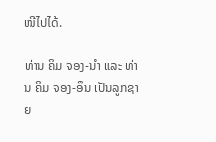ໜີໄປໄດ້.

ທ່ານ ຄິມ ຈອງ-ນຳ ແລະ ທ່ານ ຄິມ ຈອງ-ອຶນ ເປັນລູກຊາຍ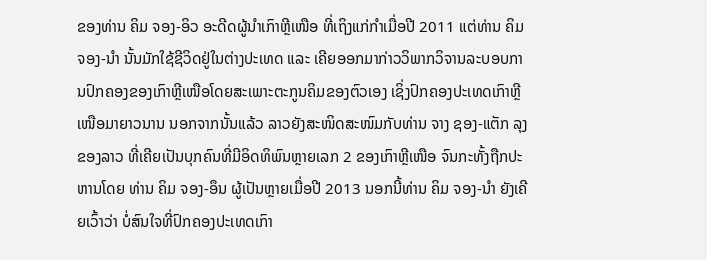ຂອງທ່ານ ຄິມ ຈອງ-ອິວ ອະດີດຜູ້ນຳເກົາຫຼີເໜືອ ທີ່ເຖິງແກ່ກຳເມື່ອປີ 2011 ແຕ່ທ່ານ ຄິມ ຈອງ-ນຳ ນັ້ນມັກໃຊ້ຊີວິດຢູ່ໃນຕ່າງປະເທດ ແລະ ເຄີຍອອກມາກ່າວວິພາກວິຈານລະບອບການປົກຄອງຂອງເກົາຫຼີເໜືອໂດຍສະເພາະຕະກູນຄິມຂອງຕົວເອງ ເຊິ່ງປົກຄອງປະເທດເກົາຫຼີເໜືອມາຍາວນານ ນອກຈາກນັ້ນແລ້ວ ລາວຍັງສະໜິດສະໜົມກັບທ່ານ ຈາງ ຊອງ-ແຕັກ ລຸງຂອງລາວ ທີ່ເຄີຍເປັນບຸກຄົນທີ່ມີອິດທິພົນຫຼາຍເລກ 2 ຂອງເກົາຫຼີເໜືອ ຈົນກະທັ້ງຖືກປະຫານໂດຍ ທ່ານ ຄິມ ຈອງ-ອຶນ ຜູ້ເປັນຫຼາຍເມື່ອປີ 2013 ນອກນີ້ທ່ານ ຄິມ ຈອງ-ນຳ ຍັງເຄີຍເວົ້າວ່າ ບໍ່ສົນໃຈທີ່ປົກຄອງປະເທດເກົາ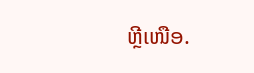ຫຼີເໜືອ.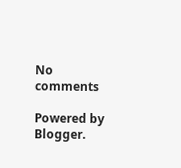No comments

Powered by Blogger.